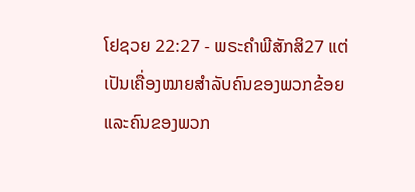ໂຢຊວຍ 22:27 - ພຣະຄຳພີສັກສິ27 ແຕ່ເປັນເຄື່ອງໝາຍສຳລັບຄົນຂອງພວກຂ້ອຍແລະຄົນຂອງພວກ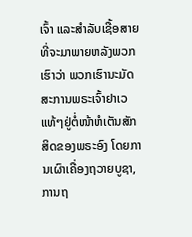ເຈົ້າ ແລະສຳລັບເຊື້ອສາຍທີ່ຈະມາພາຍຫລັງພວກເຮົາວ່າ ພວກເຮົານະມັດສະການພຣະເຈົ້າຢາເວແທ້ໆຢູ່ຕໍ່ໜ້າຫໍເຕັນສັກສິດຂອງພຣະອົງ ໂດຍການເຜົາເຄື່ອງຖວາຍບູຊາ, ການຖ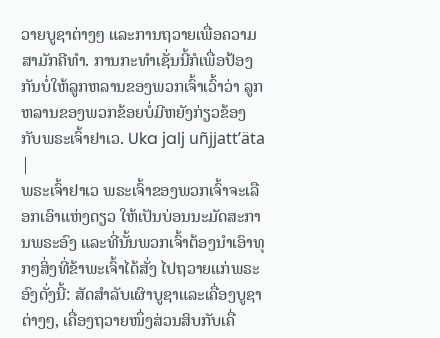ວາຍບູຊາຕ່າງໆ ແລະການຖວາຍເພື່ອຄວາມສາມັກຄີທຳ. ການກະທຳເຊັ່ນນີ້ກໍເພື່ອປ້ອງກັນບໍ່ໃຫ້ລູກຫລານຂອງພວກເຈົ້າເວົ້າວ່າ ລູກຫລານຂອງພວກຂ້ອຍບໍ່ມີຫຍັງກ່ຽວຂ້ອງກັບພຣະເຈົ້າຢາເວ. Uka jalj uñjjattʼäta |
ພຣະເຈົ້າຢາເວ ພຣະເຈົ້າຂອງພວກເຈົ້າຈະເລືອກເອົາແຫ່ງດຽວ ໃຫ້ເປັນບ່ອນນະມັດສະການພຣະອົງ ແລະທີ່ນັ້ນພວກເຈົ້າຕ້ອງນຳເອົາທຸກໆສິ່ງທີ່ຂ້າພະເຈົ້າໄດ້ສັ່ງ ໄປຖວາຍແກ່ພຣະອົງດັ່ງນີ້: ສັດສຳລັບເຜົາບູຊາແລະເຄື່ອງບູຊາຕ່າງໆ, ເຄື່ອງຖວາຍໜຶ່ງສ່ວນສິບກັບເຄື່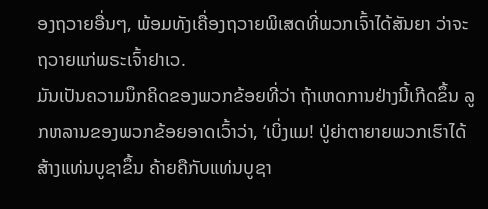ອງຖວາຍອື່ນໆ, ພ້ອມທັງເຄື່ອງຖວາຍພິເສດທີ່ພວກເຈົ້າໄດ້ສັນຍາ ວ່າຈະຖວາຍແກ່ພຣະເຈົ້າຢາເວ.
ມັນເປັນຄວາມນຶກຄິດຂອງພວກຂ້ອຍທີ່ວ່າ ຖ້າເຫດການຢ່າງນີ້ເກີດຂຶ້ນ ລູກຫລານຂອງພວກຂ້ອຍອາດເວົ້າວ່າ, ‘ເບິ່ງແມ! ປູ່ຍ່າຕາຍາຍພວກເຮົາໄດ້ສ້າງແທ່ນບູຊາຂຶ້ນ ຄ້າຍຄືກັບແທ່ນບູຊາ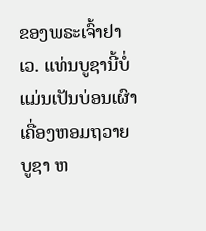ຂອງພຣະເຈົ້າຢາເວ. ແທ່ນບູຊານີ້ບໍ່ແມ່ນເປັນບ່ອນເຜົາເຄື່ອງຫອມຖວາຍບູຊາ ຫ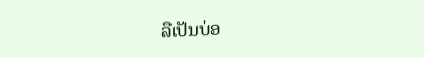ລືເປັນບ່ອ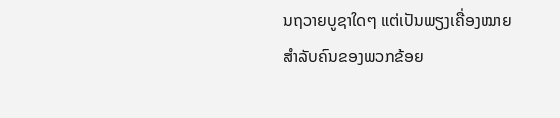ນຖວາຍບູຊາໃດໆ ແຕ່ເປັນພຽງເຄື່ອງໝາຍສຳລັບຄົນຂອງພວກຂ້ອຍ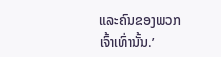ແລະຄົນຂອງພວກເຈົ້າເທົ່ານັ້ນ.’